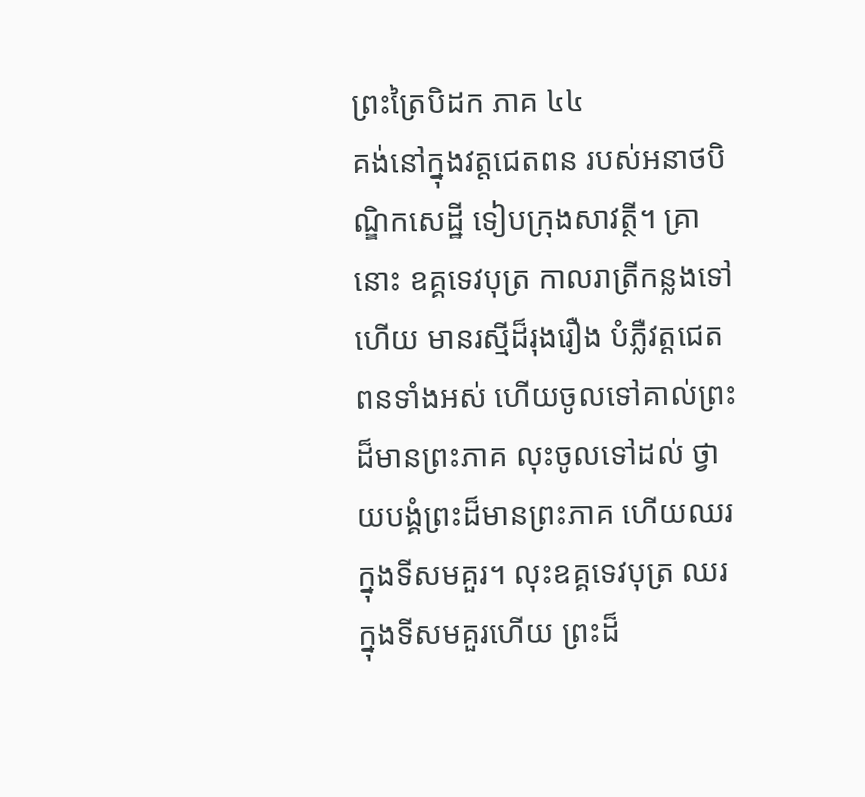ព្រះត្រៃបិដក ភាគ ៤៤
គង់នៅក្នុងវត្តជេតពន របស់អនាថបិណ្ឌិកសេដ្ឋី ទៀបក្រុងសាវត្ថី។ គ្រានោះ ឧគ្គទេវបុត្រ កាលរាត្រីកន្លងទៅហើយ មានរស្មីដ៏រុងរឿង បំភ្លឺវត្តជេតពនទាំងអស់ ហើយចូលទៅគាល់ព្រះដ៏មានព្រះភាគ លុះចូលទៅដល់ ថ្វាយបង្គំព្រះដ៏មានព្រះភាគ ហើយឈរក្នុងទីសមគួរ។ លុះឧគ្គទេវបុត្រ ឈរក្នុងទីសមគួរហើយ ព្រះដ៏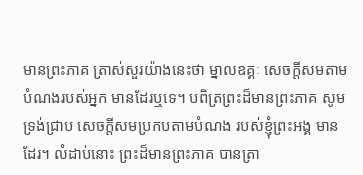មានព្រះភាគ ត្រាស់សួរយ៉ាងនេះថា ម្នាលឧគ្គៈ សេចក្តីសមតាមបំណងរបស់អ្នក មានដែរឬទេ។ បពិត្រព្រះដ៏មានព្រះភាគ សូមទ្រង់ជ្រាប សេចក្តីសមប្រកបតាមបំណង របស់ខ្ញុំព្រះអង្គ មានដែរ។ លំដាប់នោះ ព្រះដ៏មានព្រះភាគ បានត្រា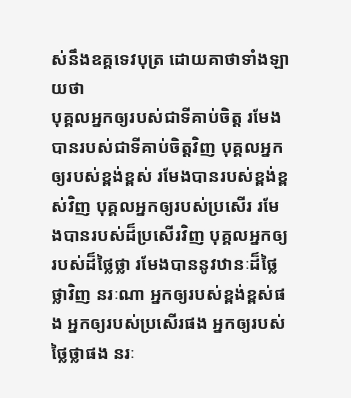ស់នឹងឧគ្គទេវបុត្រ ដោយគាថាទាំងឡាយថា
បុគ្គលអ្នកឲ្យរបស់ជាទីគាប់ចិត្ត រមែងបានរបស់ជាទីគាប់ចិត្តវិញ បុគ្គលអ្នកឲ្យរបស់ខ្ពង់ខ្ពស់ រមែងបានរបស់ខ្ពង់ខ្ពស់វិញ បុគ្គលអ្នកឲ្យរបស់ប្រសើរ រមែងបានរបស់ដ៏ប្រសើរវិញ បុគ្គលអ្នកឲ្យរបស់ដ៏ថ្លៃថ្លា រមែងបាននូវឋានៈដ៏ថ្លៃថ្លាវិញ នរៈណា អ្នកឲ្យរបស់ខ្ពង់ខ្ពស់ផង អ្នកឲ្យរបស់ប្រសើរផង អ្នកឲ្យរបស់ថ្លៃថ្លាផង នរៈ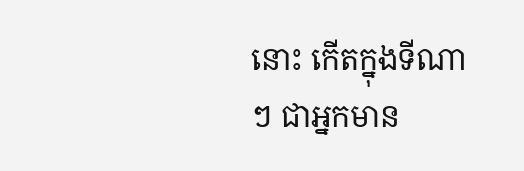នោះ កើតក្នុងទីណាៗ ជាអ្នកមាន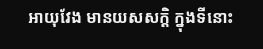អាយុវែង មានយសសក្តិ ក្នុងទីនោះ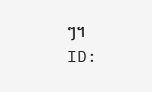ៗ។
ID: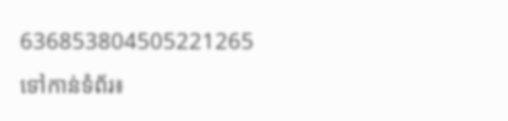636853804505221265
ទៅកាន់ទំព័រ៖